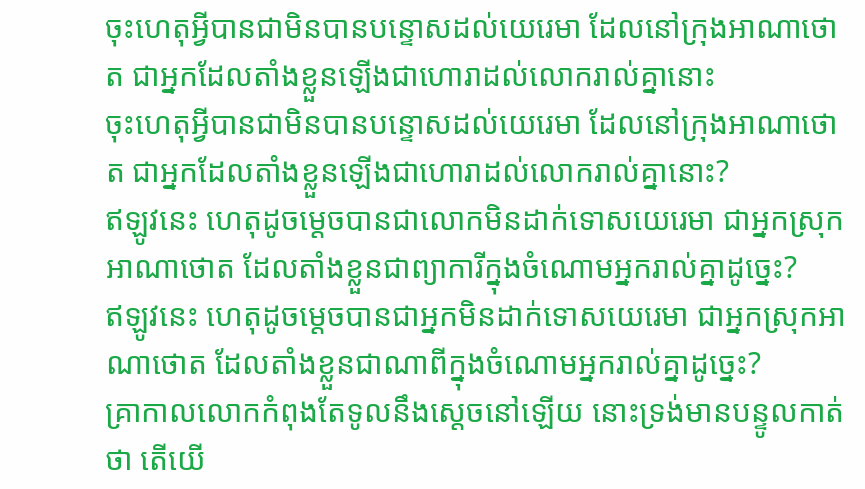ចុះហេតុអ្វីបានជាមិនបានបន្ទោសដល់យេរេមា ដែលនៅក្រុងអាណាថោត ជាអ្នកដែលតាំងខ្លួនឡើងជាហោរាដល់លោករាល់គ្នានោះ
ចុះហេតុអ្វីបានជាមិនបានបន្ទោសដល់យេរេមា ដែលនៅក្រុងអាណាថោត ជាអ្នកដែលតាំងខ្លួនឡើងជាហោរាដល់លោករាល់គ្នានោះ?
ឥឡូវនេះ ហេតុដូចម្ដេចបានជាលោកមិនដាក់ទោសយេរេមា ជាអ្នកស្រុកអាណាថោត ដែលតាំងខ្លួនជាព្យាការីក្នុងចំណោមអ្នករាល់គ្នាដូច្នេះ?
ឥឡូវនេះ ហេតុដូចម្ដេចបានជាអ្នកមិនដាក់ទោសយេរេមា ជាអ្នកស្រុកអាណាថោត ដែលតាំងខ្លួនជាណាពីក្នុងចំណោមអ្នករាល់គ្នាដូច្នេះ?
គ្រាកាលលោកកំពុងតែទូលនឹងស្តេចនៅឡើយ នោះទ្រង់មានបន្ទូលកាត់ថា តើយើ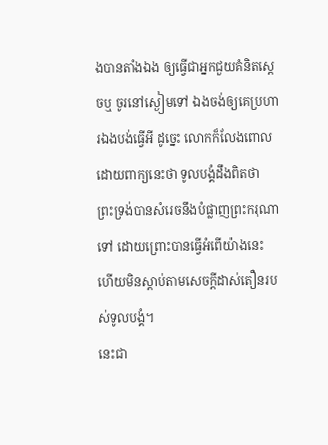ងបានតាំងឯង ឲ្យធ្វើជាអ្នកជួយគំនិតស្តេចឬ ចូរនៅស្ងៀមទៅ ឯងចង់ឲ្យគេប្រហារឯងបង់ធ្វើអី ដូច្នេះ លោកក៏លែងពោល ដោយពាក្យនេះថា ទូលបង្គំដឹងពិតថា ព្រះទ្រង់បានសំរេចនឹងបំផ្លាញព្រះករុណាទៅ ដោយព្រោះបានធ្វើអំពើយ៉ាងនេះ ហើយមិនស្តាប់តាមសេចក្ដីដាស់តឿនរបស់ទូលបង្គំ។
នេះជា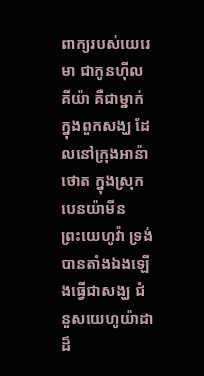ពាក្យរបស់យេរេមា ជាកូនហ៊ីលគីយ៉ា គឺជាម្នាក់ក្នុងពួកសង្ឃ ដែលនៅក្រុងអាន៉ាថោត ក្នុងស្រុកបេនយ៉ាមីន
ព្រះយេហូវ៉ា ទ្រង់បានតាំងឯងឡើងធ្វើជាសង្ឃ ជំនួសយេហូយ៉ាដាដ៏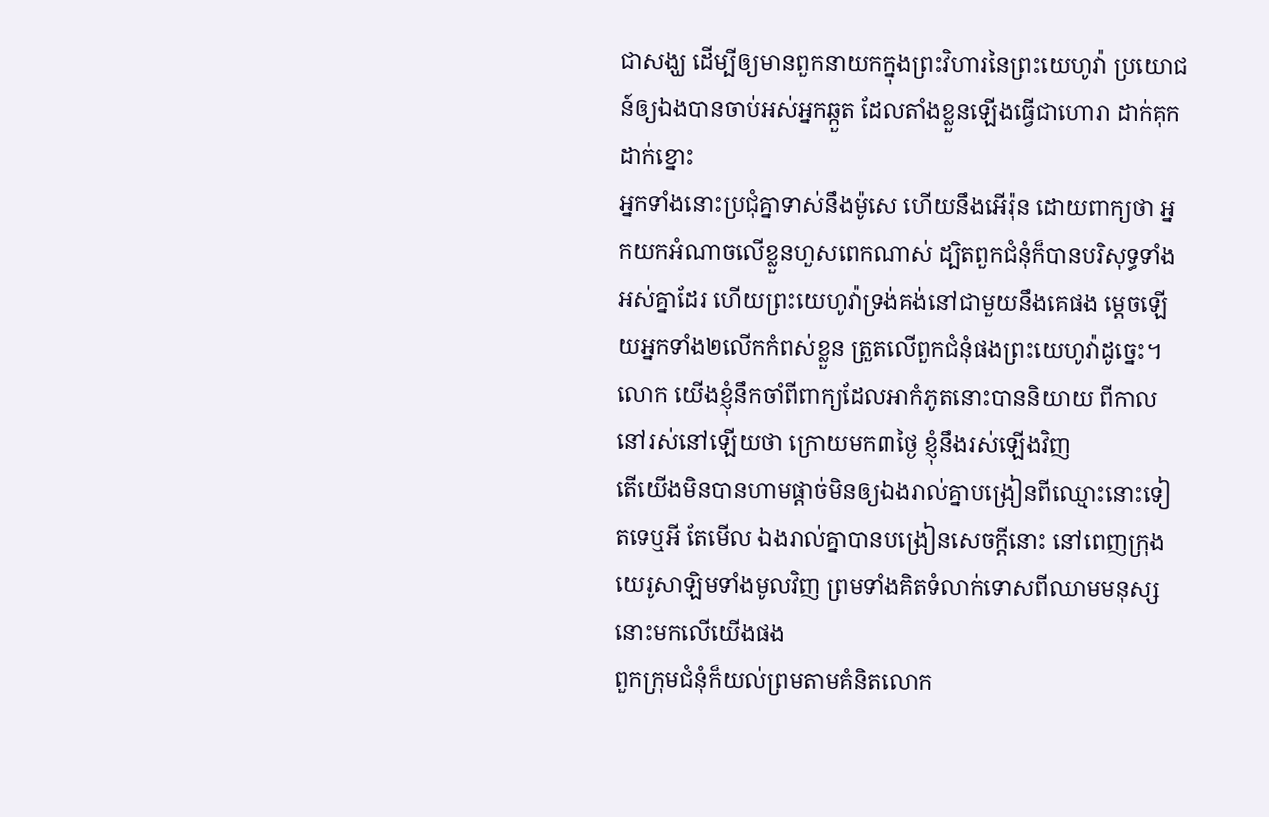ជាសង្ឃ ដើម្បីឲ្យមានពួកនាយកក្នុងព្រះវិហារនៃព្រះយេហូវ៉ា ប្រយោជន៍ឲ្យឯងបានចាប់អស់អ្នកឆ្កួត ដែលតាំងខ្លួនឡើងធ្វើជាហោរា ដាក់គុក ដាក់ខ្នោះ
អ្នកទាំងនោះប្រជុំគ្នាទាស់នឹងម៉ូសេ ហើយនឹងអើរ៉ុន ដោយពាក្យថា អ្នកយកអំណាចលើខ្លួនហួសពេកណាស់ ដ្បិតពួកជំនុំក៏បានបរិសុទ្ធទាំងអស់គ្នាដែរ ហើយព្រះយេហូវ៉ាទ្រង់គង់នៅជាមួយនឹងគេផង ម្តេចឡើយអ្នកទាំង២លើកកំពស់ខ្លួន ត្រួតលើពួកជំនុំផងព្រះយេហូវ៉ាដូច្នេះ។
លោក យើងខ្ញុំនឹកចាំពីពាក្យដែលអាកំភូតនោះបាននិយាយ ពីកាលនៅរស់នៅឡើយថា ក្រោយមក៣ថ្ងៃ ខ្ញុំនឹងរស់ឡើងវិញ
តើយើងមិនបានហាមផ្តាច់មិនឲ្យឯងរាល់គ្នាបង្រៀនពីឈ្មោះនោះទៀតទេឬអី តែមើល ឯងរាល់គ្នាបានបង្រៀនសេចក្ដីនោះ នៅពេញក្រុងយេរូសាឡិមទាំងមូលវិញ ព្រមទាំងគិតទំលាក់ទោសពីឈាមមនុស្សនោះមកលើយើងផង
ពួកក្រុមជំនុំក៏យល់ព្រមតាមគំនិតលោក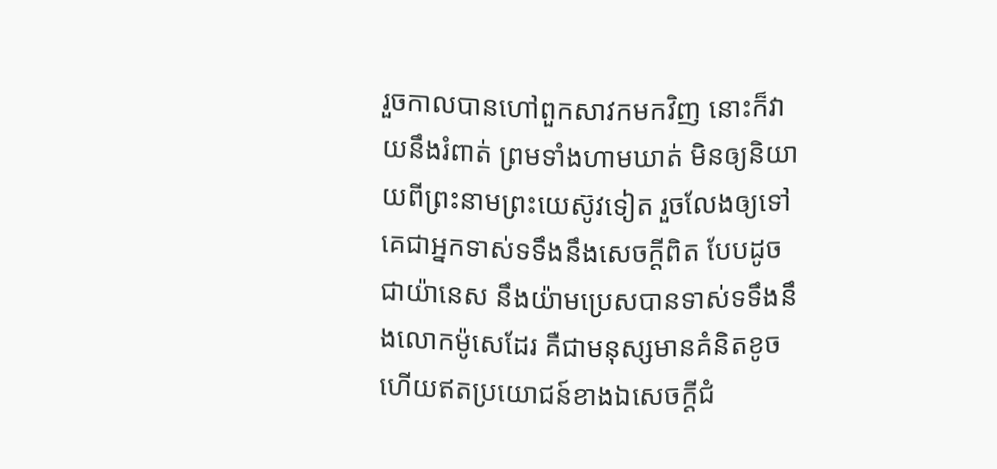រួចកាលបានហៅពួកសាវកមកវិញ នោះក៏វាយនឹងរំពាត់ ព្រមទាំងហាមឃាត់ មិនឲ្យនិយាយពីព្រះនាមព្រះយេស៊ូវទៀត រួចលែងឲ្យទៅ
គេជាអ្នកទាស់ទទឹងនឹងសេចក្ដីពិត បែបដូចជាយ៉ានេស នឹងយ៉ាមប្រេសបានទាស់ទទឹងនឹងលោកម៉ូសេដែរ គឺជាមនុស្សមានគំនិតខូច ហើយឥតប្រយោជន៍ខាងឯសេចក្ដីជំ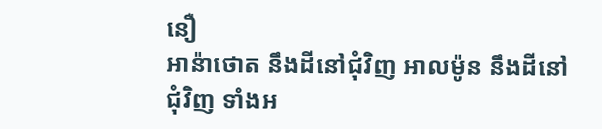នឿ
អាន៉ាថោត នឹងដីនៅជុំវិញ អាលម៉ូន នឹងដីនៅជុំវិញ ទាំងអ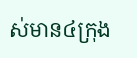ស់មាន៤ក្រុង